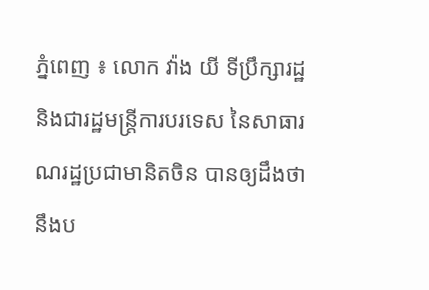ភ្នំពេញ ៖ លោក វ៉ាង យី ទីប្រឹក្សារដ្ឋ និងជារដ្ឋមន្ត្រីការបរទេស នៃសាធារណរដ្ឋប្រជាមានិតចិន បានឲ្យដឹងថា នឹងប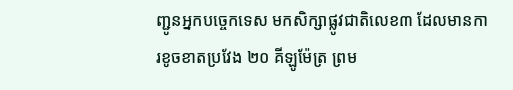ញ្ជូនអ្នកបច្ចេកទេស មកសិក្សាផ្លូវជាតិលេខ៣ ដែលមានការខូចខាតប្រវែង ២០ គីឡូម៉ែត្រ ព្រម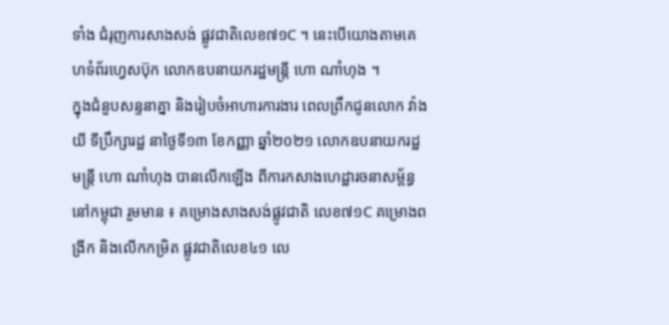ទាំង ជំរុញការសាងសង់ ផ្លូវជាតិលេខ៧១C ។ នេះបើយោងតាមគេហទំព័រហ្វេសប៊ុក លោកឧបនាយករដ្ឋមន្ត្រី ហោ ណាំហុង ។
ក្នុងជំនួបសន្ទនាគ្នា និងរៀបចំអាហារការងារ ពេលព្រឹកជូនលោក វ៉ាង យី ទីប្រឹក្សារដ្ឋ នាថ្ងៃទី១៣ ខែកញ្ញា ឆ្នាំ២០២១ លោកឧបនាយករដ្ឋមន្ត្រី ហោ ណាំហុង បានលើកឡើង ពីការកសាងហេដ្ឋារចនាសម្ព័ន្ធនៅកម្ពុជា រួមមាន ៖ គម្រោងសាងសង់ផ្លូវជាតិ លេខ៧១C គម្រោងពង្រីក និងលើកកម្រិត ផ្លូវជាតិលេខ៤១ លេ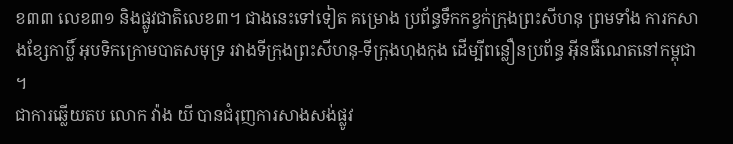ខ៣៣ លេខ៣១ និងផ្លូវជាតិលេខ៣។ ជាងនេះទៅទៀត គម្រោង ប្រព័ន្ធទឹកកខ្វក់ក្រុងព្រះសីហនុ ព្រមទាំង ការកសាងខ្សែកាប្លិ៍ អុបទិកក្រោមបាតសមុទ្រ រវាងទីក្រុងព្រះសីហនុ-ទីក្រុងហុងកុង ដើម្បីពន្លឿនប្រព័ន្ធ អ៊ីនធឺណេតនៅកម្ពុជា ។
ជាការឆ្លើយតប លោក វ៉ាង យី បានជំរុញការសាងសង់ផ្លូវ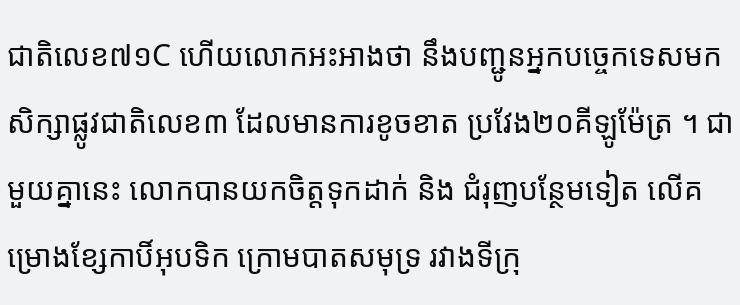ជាតិលេខ៧១C ហើយលោកអះអាងថា នឹងបញ្ជូនអ្នកបច្ចេកទេសមកសិក្សាផ្លូវជាតិលេខ៣ ដែលមានការខូចខាត ប្រវែង២០គីឡូម៉ែត្រ ។ ជាមួយគ្នានេះ លោកបានយកចិត្តទុកដាក់ និង ជំរុញបន្ថែមទៀត លើគម្រោងខ្សែកាបិ៍អុបទិក ក្រោមបាតសមុទ្រ រវាងទីក្រុ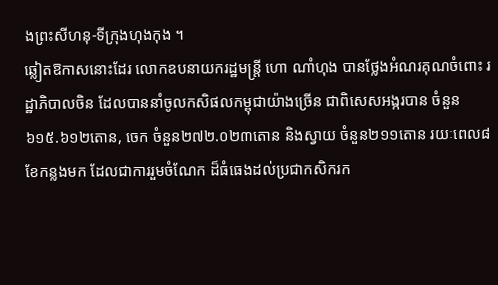ងព្រះសីហនុ-ទីក្រុងហុងកុង ។
ឆ្លៀតឱកាសនោះដែរ លោកឧបនាយករដ្ឋមន្ត្រី ហោ ណាំហុង បានថ្លែងអំណរគុណចំពោះ រដ្ឋាភិបាលចិន ដែលបាននាំចូលកសិផលកម្ពុជាយ៉ាងច្រើន ជាពិសេសអង្ករបាន ចំនួន ៦១៥.៦១២តោន, ចេក ចំនួន២៧២.០២៣តោន និងស្វាយ ចំនួន២១១តោន រយៈពេល៨ ខែកន្លងមក ដែលជាការរួមចំណែក ដ៏ធំធេងដល់ប្រជាកសិករក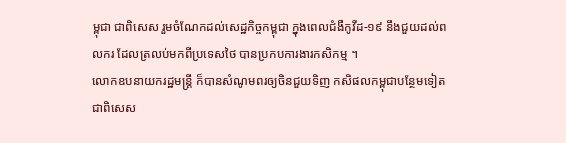ម្ពុជា ជាពិសេស រួមចំណែកដល់សេដ្ឋកិច្ចកម្ពុជា ក្នុងពេលជំងឺកូវីដ-១៩ នឹងជួយដល់ពលករ ដែលត្រលប់មកពីប្រទេសថៃ បានប្រកបការងារកសិកម្ម ។
លោកឧបនាយករដ្ឋមន្ត្រី ក៏បានសំណូមពរឲ្យចិនជួយទិញ កសិផលកម្ពុជាបន្ថែមទៀត ជាពិសេស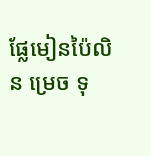ផ្លែមៀនប៉ៃលិន ម្រេច ទុ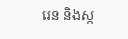រេន និងស្ក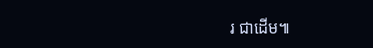រ ជាដើម៕